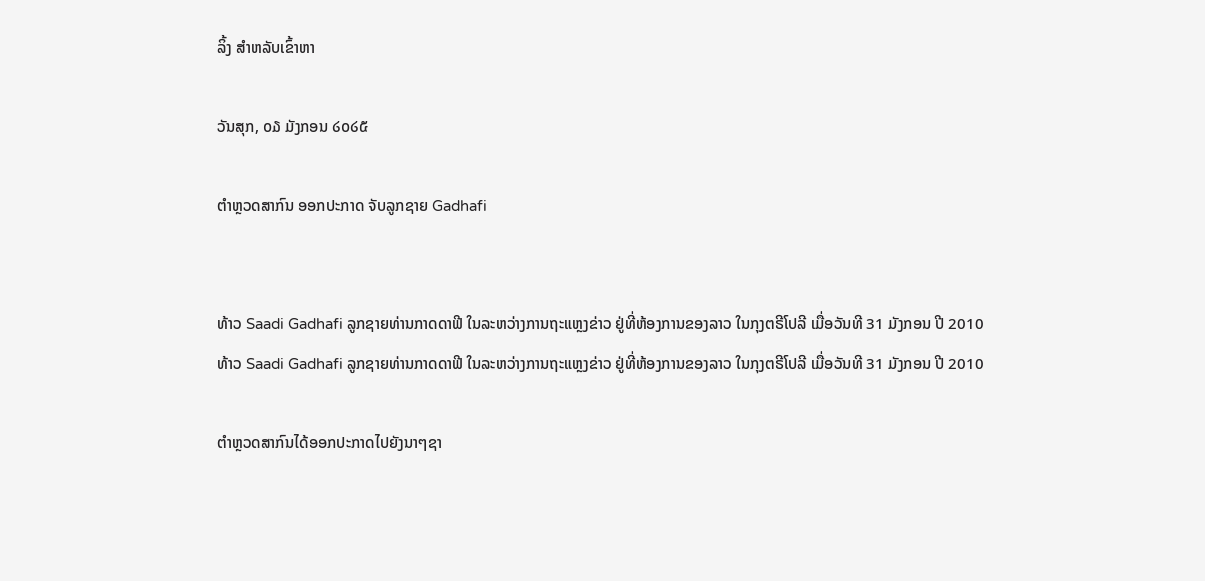ລິ້ງ ສຳຫລັບເຂົ້າຫາ

ວັນສຸກ, ໐໓ ມັງກອນ ໒໐໒໕

ຕຳຫຼວດສາກົນ ອອກປະກາດ ຈັບລູກຊາຍ Gadhafi


ທ້າວ Saadi Gadhafi ລູກຊາຍທ່ານກາດດາຟີ ໃນລະຫວ່າງການຖະແຫຼງຂ່າວ ຢູ່ທີ່ຫ້ອງການຂອງລາວ ໃນກຸງຕຣີໂປລີ ເມື່ອວັນທີ 31 ມັງກອນ ປີ 2010
ທ້າວ Saadi Gadhafi ລູກຊາຍທ່ານກາດດາຟີ ໃນລະຫວ່າງການຖະແຫຼງຂ່າວ ຢູ່ທີ່ຫ້ອງການຂອງລາວ ໃນກຸງຕຣີໂປລີ ເມື່ອວັນທີ 31 ມັງກອນ ປີ 2010

ຕຳຫຼວດສາກົນໄດ້ອອກປະກາດໄປຍັງນາໆຊາ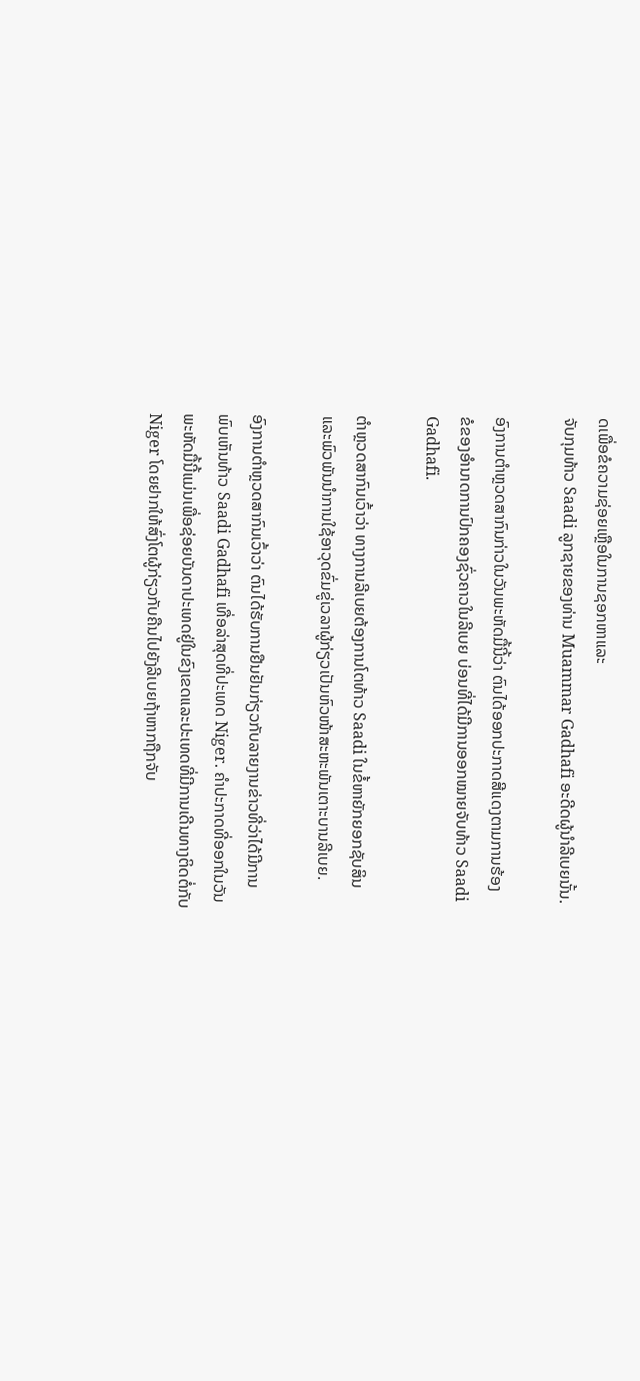ດເພື່ອຂໍຄວາມຊ່ອຍເຫຼືອໃນການຊອກຫາແລະ
ຈັບກຸມທ້າວ Saadi ລູກຊາຍຂອງທ່ານ Muammar Gadhafi ອະດີດຜູ້ນຳລີເບຍນັ້ນ.

ອົງການຕຳຫຼວດສາກົນກ່າວໃນວັນພະຫັດມື້ນີ້ວ່າ ຕົນໄດ້ອອກປະກາດສີແດງຕາມການຮ້ອງ
ຂໍຂອງອຳນາດການປົກຄອງຊົ່ວຄາວໃນລີເບຍ ບ່ອນທີ່ໄດ້ມີການອອກໝາຍຈັບທ້າວ Saadi
Gadhafi.

ຕຳຫຼວດສາກົນເວົ້າວ່າ ທາງການລີເບຍຕ້ອງການໂຕທ້າວ Saadi ໃນຂໍ້ຫາຍັກຍອກຊັບສິນ
ແລະພົວພັນນຳການໃຊ້ອາວຸດຂົ່ມຂູ່ເວລາຜູ້ກ່ຽວເປັນຫົວໜ້າສະຫະພັນເຕາະບານລີເບຍ.

ອົງການຕຳຫຼວດສາກົນເວົ້າວ່າ ຕົນໄດ້ຮັບການຢືນຢັນກ່ຽວກັບລາຍງານຂ່າວທີ່ວ່າໄດ້ມີການ
ພົບເຫັນທ້າວ Saadi Gadhafi ເທື່ອລ່າສຸດທີ່ປະເທດ Niger. ຄຳປະກາດທີ່ອອກໃນວັນ
ພະຫັດມື້ນີ້ແມ່ນເພື່ອຊ່ອຍບັນດາປະເທດຢູ່ໃນຂົງເຂດແລະປະເທດທີ່ມີການເດີນທາງຕິດຕໍ່ກັບ
Niger ໂດຍຢາກໃຫ້ສົ່ງໂຕຜູ້ກ່ຽວກັບຄືນໄປຍັງລີເບຍຖ້າຫາກຖືກຈັບ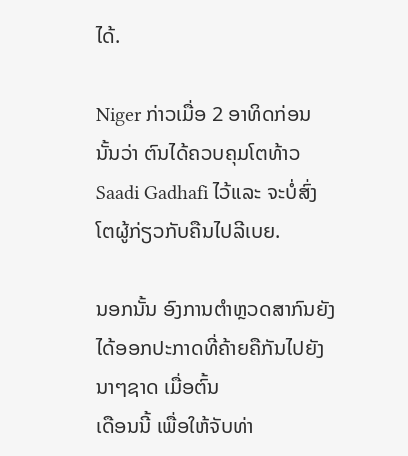ໄດ້.

Niger ກ່າວເມື່ອ 2 ອາທິດກ່ອນນັ້ນວ່າ ຕົນໄດ້ຄວບຄຸມໂຕທ້າວ Saadi Gadhafi ໄວ້ແລະ ຈະບໍ່ສົ່ງໂຕຜູ້ກ່ຽວກັບຄືນໄປລີເບຍ.

ນອກນັ້ນ ອົງການຕຳຫຼວດສາກົນຍັງໄດ້ອອກປະກາດທີ່ຄ້າຍຄືກັນໄປຍັງນາໆຊາດ ເມື່ອຕົ້ນ
ເດືອນນີ້ ເພື່ອໃຫ້ຈັບທ່າ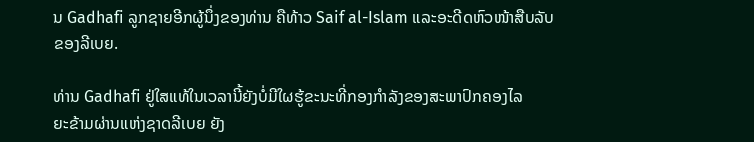ນ Gadhafi ລູກຊາຍອີກຜູ້ນຶ່ງຂອງທ່ານ ຄືທ້າວ Saif al-Islam ແລະອະດີດຫົວໜ້າສືບລັບຂອງລີເບຍ.

ທ່ານ Gadhafi ຢູ່ໃສແທ້ໃນເວລານີ້ຍັງບໍ່ມີໃຜຮູ້ຂະນະທີ່ກອງກຳລັງຂອງສະພາປົກຄອງໄລ
ຍະຂ້າມຜ່ານແຫ່ງຊາດລີເບຍ ຍັງ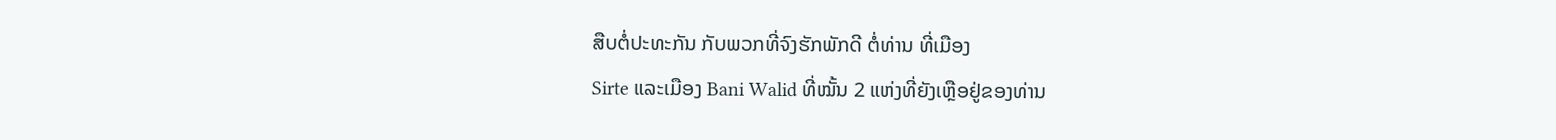ສືບຕໍ່ປະທະກັນ ກັບພວກທີ່ຈົງຮັກພັກດີ ຕໍ່ທ່ານ ທີ່ເມືອງ
Sirte ແລະເມືອງ Bani Walid ທີ່ໝັ້ນ 2 ແຫ່ງທີ່ຍັງເຫຼືອຢູ່ຂອງທ່ານ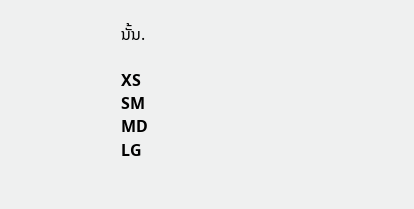ນັ້ນ.

XS
SM
MD
LG